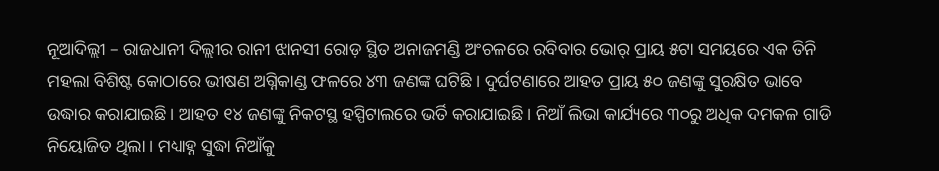ନୂଆଦିଲ୍ଲୀ – ରାଜଧାନୀ ଦିଲ୍ଲୀର ରାନୀ ଝାନସୀ ରୋଡ଼ ସ୍ଥିତ ଅନାଜମଣ୍ଡି ଅଂଚଳରେ ରବିବାର ଭୋର୍ ପ୍ରାୟ ୫ଟା ସମୟରେ ଏକ ତିନି ମହଲା ବିଶିଷ୍ଟ କୋଠାରେ ଭୀଷଣ ଅଗ୍ନିକାଣ୍ଡ ଫଳରେ ୪୩ ଜଣଙ୍କ ଘଟିଛି । ଦୁର୍ଘଟଣାରେ ଆହତ ପ୍ରାୟ ୫୦ ଜଣଙ୍କୁ ସୁରକ୍ଷିତ ଭାବେ ଉଦ୍ଧାର କରାଯାଇଛି । ଆହତ ୧୪ ଜଣଙ୍କୁ ନିକଟସ୍ଥ ହସ୍ପିଟାଲରେ ଭର୍ତି କରାଯାଇଛି । ନିଆଁ ଲିଭା କାର୍ଯ୍ୟରେ ୩୦ରୁ ଅଧିକ ଦମକଳ ଗାଡି ନିୟୋଜିତ ଥିଲା । ମଧ୍ୟାହ୍ନ ସୁଦ୍ଧା ନିଆଁକୁ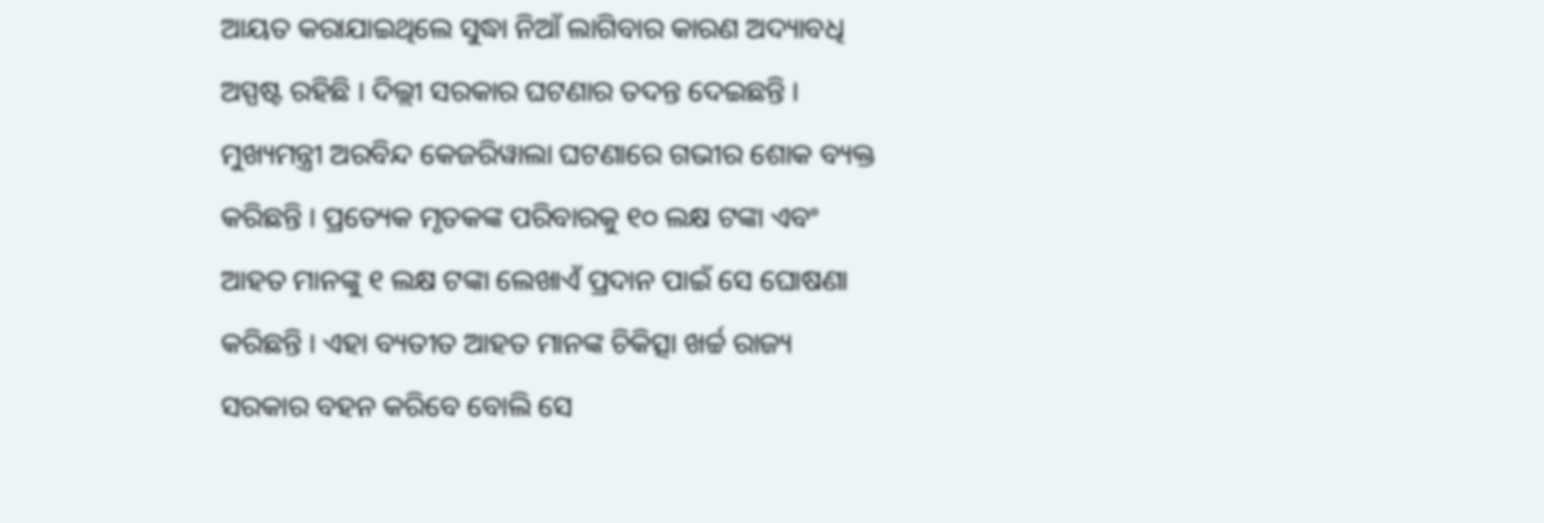ଆୟତ କରାଯାଇଥିଲେ ସୁଦ୍ଧା ନିଆଁ ଲାଗିବାର କାରଣ ଅଦ୍ୟାବଧି ଅସ୍ପଷ୍ଟ ରହିଛି । ଦିଲ୍ଲୀ ସରକାର ଘଟଣାର ତଦନ୍ତ ଦେଇଛନ୍ତି । ମୁଖ୍ୟମନ୍ତ୍ରୀ ଅରବିନ୍ଦ କେଜରିୱାଲା ଘଟଣାରେ ଗଭୀର ଶୋକ ବ୍ୟକ୍ତ କରିଛନ୍ତି । ପ୍ରତ୍ୟେକ ମୃତକଙ୍କ ପରିବାରକୁ ୧୦ ଲକ୍ଷ ଟଙ୍କା ଏବଂ ଆହତ ମାନଙ୍କୁ ୧ ଲକ୍ଷ ଟଙ୍କା ଲେଖାଏଁ ପ୍ରଦାନ ପାଇଁ ସେ ଘୋଷଣା କରିଛନ୍ତି । ଏହା ବ୍ୟତୀତ ଆହତ ମାନଙ୍କ ଚିକିତ୍ସା ଖର୍ଚ୍ଚ ରାଜ୍ୟ ସରକାର ବହନ କରିବେ ବୋଲି ସେ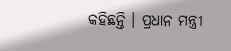କହିଛନ୍ତି । ପ୍ରଧାନ ମନ୍ତ୍ରୀ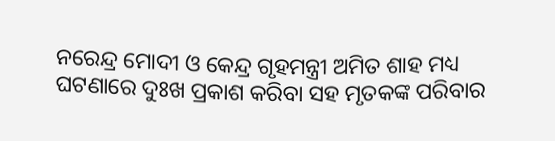ନରେନ୍ଦ୍ର ମୋଦୀ ଓ କେନ୍ଦ୍ର ଗୃହମନ୍ତ୍ରୀ ଅମିତ ଶାହ ମଧ୍ୟ ଘଟଣାରେ ଦୁଃଖ ପ୍ରକାଶ କରିବା ସହ ମୃତକଙ୍କ ପରିବାର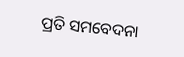ପ୍ରତି ସମବେଦନା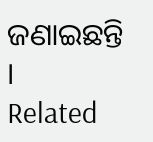ଜଣାଇଛନ୍ତି ।
Related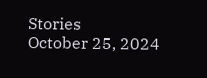Stories
October 25, 2024